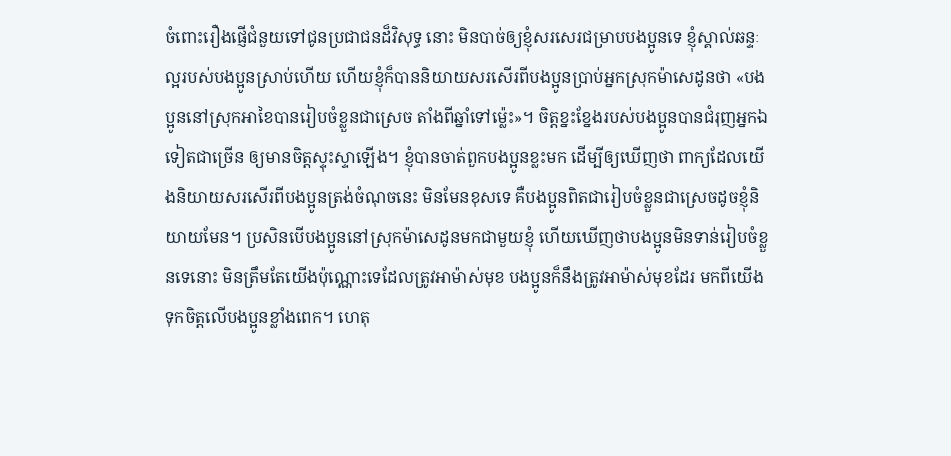ចំពោះរឿងផ្ញើជំនួយទៅជូនប្រជាជនដ៏វិសុទ្ធ នោះ មិនបាច់ឲ្យខ្ញុំសរសេរជម្រាបបងប្អូនទេ ខ្ញុំស្គាល់ឆន្ទៈល្អរបស់បងប្អូនស្រាប់ហើយ ហើយខ្ញុំក៏បាននិយាយសរសើរពីបងប្អូនប្រាប់អ្នកស្រុកម៉ាសេដូនថា «បងប្អូននៅស្រុកអាខៃបានរៀបចំខ្លួនជាស្រេច តាំងពីឆ្នាំទៅម៉្លេះ»។ ចិត្តខ្នះខ្នែងរបស់បងប្អូនបានជំរុញអ្នកឯទៀតជាច្រើន ឲ្យមានចិត្តស្ទុះស្ទាឡើង។ ខ្ញុំបានចាត់ពួកបងប្អូនខ្លះមក ដើម្បីឲ្យឃើញថា ពាក្យដែលយើងនិយាយសរសើរពីបងប្អូនត្រង់ចំណុចនេះ មិនមែនខុសទេ គឺបងប្អូនពិតជារៀបចំខ្លួនជាស្រេចដូចខ្ញុំនិយាយមែន។ ប្រសិនបើបងប្អូននៅស្រុកម៉ាសេដូនមកជាមួយខ្ញុំ ហើយឃើញថាបងប្អូនមិនទាន់រៀបចំខ្លួនទេនោះ មិនត្រឹមតែយើងប៉ុណ្ណោះទេដែលត្រូវអាម៉ាស់មុខ បងប្អូនក៏នឹងត្រូវអាម៉ាស់មុខដែរ មកពីយើងទុកចិត្តលើបងប្អូនខ្លាំងពេក។ ហេតុ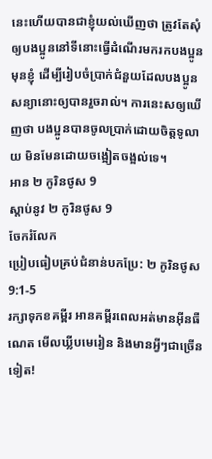នេះហើយបានជាខ្ញុំយល់ឃើញថា ត្រូវតែសុំឲ្យបងប្អូននៅទីនោះធ្វើដំណើរមករកបងប្អូនមុនខ្ញុំ ដើម្បីរៀបចំប្រាក់ជំនួយដែលបងប្អូនសន្យានោះឲ្យបានរួចរាល់។ ការនេះសឲ្យឃើញថា បងប្អូនបានចូលប្រាក់ដោយចិត្តទូលាយ មិនមែនដោយចង្អៀតចង្អល់ទេ។
អាន ២ កូរិនថូស 9
ស្ដាប់នូវ ២ កូរិនថូស 9
ចែករំលែក
ប្រៀបធៀបគ្រប់ជំនាន់បកប្រែ: ២ កូរិនថូស 9:1-5
រក្សាទុកខគម្ពីរ អានគម្ពីរពេលអត់មានអ៊ីនធឺណេត មើលឃ្លីបមេរៀន និងមានអ្វីៗជាច្រើនទៀត!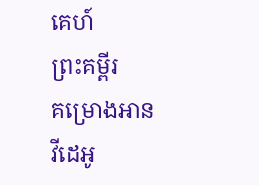គេហ៍
ព្រះគម្ពីរ
គម្រោងអាន
វីដេអូ